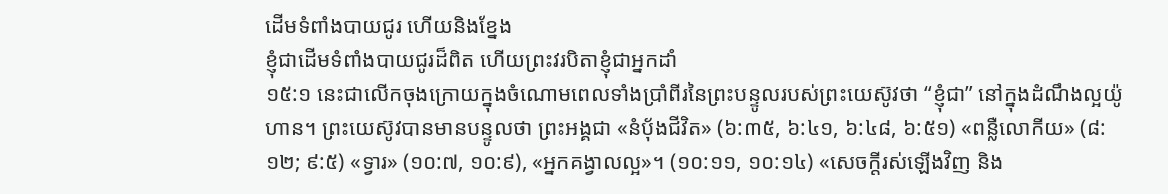ដើមទំពាំងបាយជូរ ហើយនិងខ្នែង
ខ្ញុំជាដើមទំពាំងបាយជូរដ៏ពិត ហើយព្រះវរបិតាខ្ញុំជាអ្នកដាំ
១៥:១ នេះជាលើកចុងក្រោយក្នុងចំណោមពេលទាំងប្រាំពីរនៃព្រះបន្ទូលរបស់ព្រះយេស៊ូវថា “ខ្ញុំជា” នៅក្នុងដំណឹងល្អយ៉ូហាន។ ព្រះយេស៊ូវបានមានបន្ទូលថា ព្រះអង្គជា «នំប៉័ងជីវិត» (៦:៣៥, ៦:៤១, ៦:៤៨, ៦:៥១) «ពន្លឺលោកីយ» (៨:១២; ៩:៥) «ទ្វារ» (១០:៧, ១០:៩), «អ្នកគង្វាលល្អ»។ (១០:១១, ១០:១៤) «សេចក្តីរស់ឡើងវិញ និង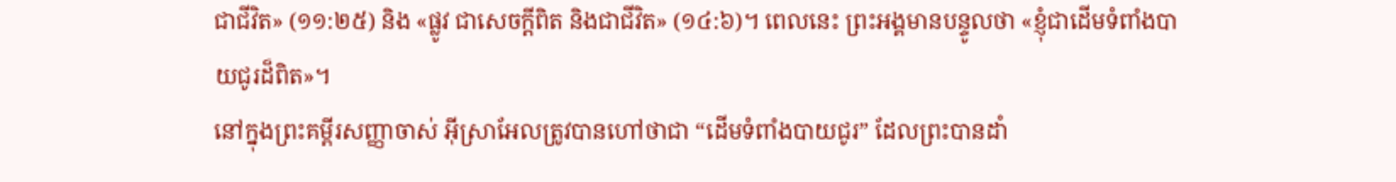ជាជីវិត» (១១:២៥) និង «ផ្លូវ ជាសេចក្តីពិត និងជាជីវិត» (១៤:៦)។ ពេលនេះ ព្រះអង្គមានបន្ទូលថា «ខ្ញុំជាដើមទំពាំងបាយជូរដ៏ពិត»។
នៅក្នុងព្រះគម្ពីរសញ្ញាចាស់ អ៊ីស្រាអែលត្រូវបានហៅថាជា “ដើមទំពាំងបាយជូរ” ដែលព្រះបានដាំ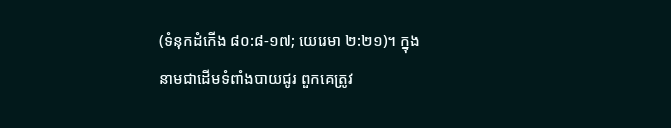(ទំនុកដំកើង ៨០:៨-១៧; យេរេមា ២:២១)។ ក្នុងនាមជាដើមទំពាំងបាយជូរ ពួកគេត្រូវ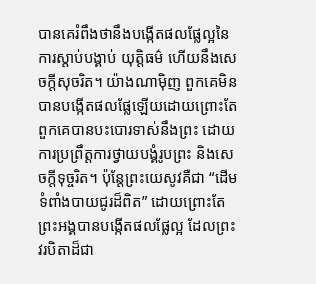បានគេរំពឹងថានឹងបង្កើតផលផ្លែល្អនៃការស្តាប់បង្គាប់ យុត្តិធម៌ ហើយនឹងសេចក្តីសុចរិត។ យ៉ាងណាម៉ិញ ពួកគេមិនបានបង្កើតផលផ្លែឡើយដោយព្រោះតែពួកគេបានបះបោរទាស់នឹងព្រះ ដោយការប្រព្រឹត្តការថ្វាយបង្គំរូបព្រះ និងសេចក្តីទុច្ចរិត។ ប៉ុន្តែព្រះយេសូវគឺជា “ដើមទំពាំងបាយជូរដ៏ពិត” ដោយព្រោះតែព្រះអង្គបានបង្កើតផលផ្លែល្អ ដែលព្រះវរបិតាដ៏ជា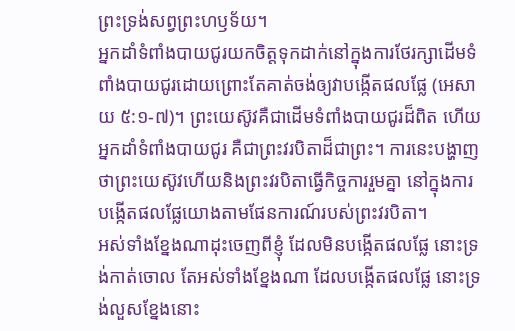ព្រះទ្រង់សព្វព្រះហឫទ័យ។
អ្នកដាំទំពាំងបាយជូរយកចិត្តទុកដាក់នៅក្នុងការថែរក្សាដើមទំពាំងបាយជូរដោយព្រោះតែគាត់ចង់ឲ្យវាបង្កើតផលផ្លែ (អេសាយ ៥:១-៧)។ ព្រះយេស៊ូវគឺជាដើមទំពាំងបាយជូរដ៏ពិត ហើយអ្នកដាំទំពាំងបាយជូរ គឺជាព្រះវរបិតាដ៏ជាព្រះ។ ការនេះបង្ហាញថាព្រះយេស៊ូវហើយនិងព្រះវរបិតាធ្វើកិច្ចការរួមគ្នា នៅក្នុងការបង្កើតផលផ្លែយោងតាមផែនការណ៍របស់ព្រះវរបិតា។
អស់ទាំងខ្នែងណាដុះចេញពីខ្ញុំ ដែលមិនបង្កើតផលផ្លែ នោះទ្រង់កាត់ចោល តែអស់ទាំងខ្នែងណា ដែលបង្កើតផលផ្លែ នោះទ្រង់លួសខ្នែងនោះ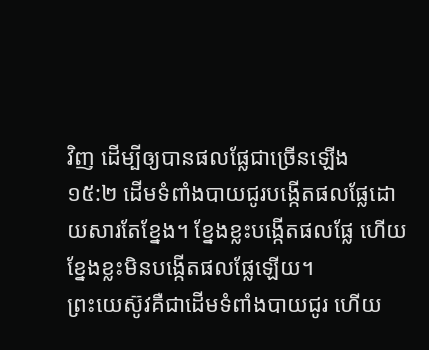វិញ ដើម្បីឲ្យបានផលផ្លែជាច្រើនឡើង
១៥:២ ដើមទំពាំងបាយជូរបង្កើតផលផ្លែដោយសារតែខ្នែង។ ខ្នែងខ្លះបង្កើតផលផ្លែ ហើយខ្នែងខ្លះមិនបង្កើតផលផ្លែឡើយ។
ព្រះយេស៊ូវគឺជាដើមទំពាំងបាយជូរ ហើយ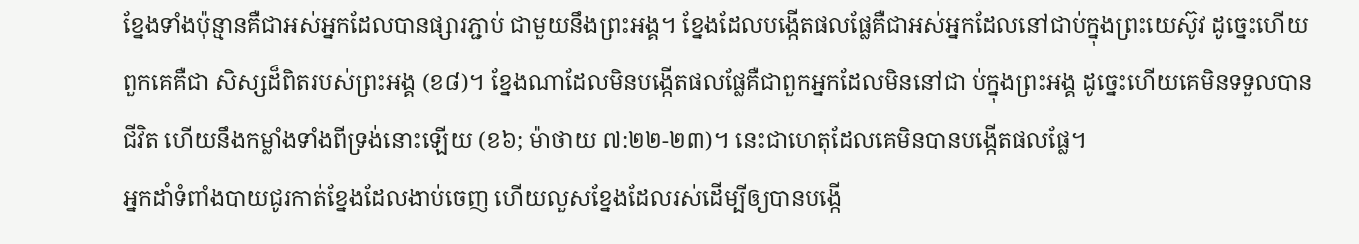ខ្នែងទាំងប៉ុន្មានគឺជាអស់អ្នកដែលបានផ្សារភ្ជាប់ ជាមួយនឹងព្រះអង្គ។ ខ្នែងដែលបង្កើតផលផ្លែគឺជាអស់អ្នកដែលនៅជាប់ក្នុងព្រះយេស៊ូវ ដូច្នេះហើយ ពួកគេគឺជា សិស្សដ៏ពិតរបស់ព្រះអង្គ (ខ៨)។ ខ្នែងណាដែលមិនបង្កើតផលផ្លែគឺជាពួកអ្នកដែលមិននៅជា ប់ក្នុងព្រះអង្គ ដូច្នេះហើយគេមិនទទួលបានជីវិត ហើយនឹងកម្លាំងទាំងពីទ្រង់នោះឡើយ (ខ៦; ម៉ាថាយ ៧:២២-២៣)។ នេះជាហេតុដែលគេមិនបានបង្កើតផលផ្លែ។
អ្នកដាំទំពាំងបាយជូរកាត់ខ្នែងដែលងាប់ចេញ ហើយលួសខ្នែងដែលរស់ដើម្បីឲ្យបានបង្កើ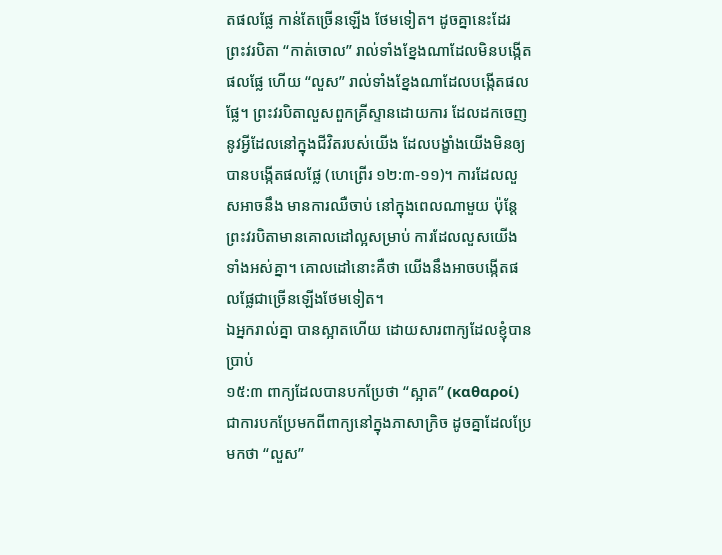តផលផ្លែ កាន់តែច្រើនឡើង ថែមទៀត។ ដូចគ្នានេះដែរ ព្រះវរបិតា “កាត់ចោល” រាល់ទាំងខ្នែងណាដែលមិនបង្កើតផលផ្លែ ហើយ “លួស” រាល់ទាំងខ្នែងណាដែលបង្កើតផលផ្លែ។ ព្រះវរបិតាលួសពួកគ្រីស្ទានដោយការ ដែលដកចេញនូវអ្វីដែលនៅក្នុងជីវិតរបស់យើង ដែលបង្ខាំងយើងមិនឲ្យបានបង្កើតផលផ្លែ (ហេព្រើរ ១២:៣-១១)។ ការដែលលួសអាចនឹង មានការឈឺចាប់ នៅក្នុងពេលណាមួយ ប៉ុន្តែព្រះវរបិតាមានគោលដៅល្អសម្រាប់ ការដែលលួសយើងទាំងអស់គ្នា។ គោលដៅនោះគឺថា យើងនឹងអាចបង្កើតផលផ្លែជាច្រើនឡើងថែមទៀត។
ឯអ្នករាល់គ្នា បានស្អាតហើយ ដោយសារពាក្យដែលខ្ញុំបានប្រាប់
១៥:៣ ពាក្យដែលបានបកប្រែថា “ស្អាត” (καθαροί) ជាការបកប្រែមកពីពាក្យនៅក្នុងភាសាក្រិច ដូចគ្នាដែលប្រែមកថា “លួស”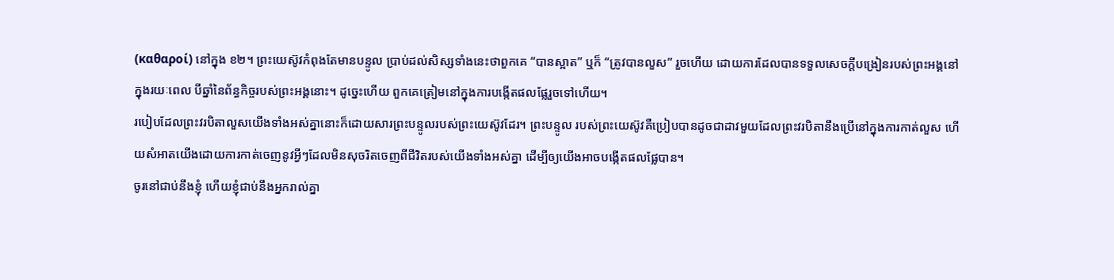(καθαροί) នៅក្នុង ខ២។ ព្រះយេស៊ូវកំពុងតែមានបន្ទូល ប្រាប់ដល់សិស្សទាំងនេះថាពួកគេ “បានស្អាត” ឬក៏ “ត្រូវបានលួស” រួចហើយ ដោយការដែលបានទទួលសេចក្តីបង្រៀនរបស់ព្រះអង្គនៅក្នុងរយៈពេល បីឆ្នាំនៃព័ន្ធកិច្ចរបស់ព្រះអង្គនោះ។ ដូច្នេះហើយ ពួកគេត្រៀមនៅក្នុងការបង្កើតផលផ្លែរួចទៅហើយ។
របៀបដែលព្រះវរបិតាលួសយើងទាំងអស់គ្នានោះក៏ដោយសារព្រះបន្ទូលរបស់ព្រះយេស៊ូវដែរ។ ព្រះបន្ទូល របស់ព្រះយេស៊ូវគឺប្រៀបបានដូចជាដាវមួយដែលព្រះវរបិតានឹងប្រើនៅក្នុងការកាត់លួស ហើយសំអាតយើងដោយការកាត់ចេញនូវអ្វីៗដែលមិនសុចរិតចេញពីជីវិតរបស់យើងទាំងអស់គ្នា ដើម្បីឲ្យយើងអាចបង្កើតផលផ្លែបាន។
ចូរនៅជាប់នឹងខ្ញុំ ហើយខ្ញុំជាប់នឹងអ្នករាល់គ្នា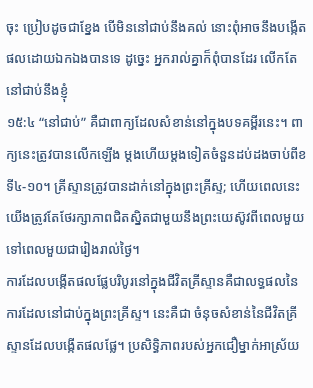ចុះ ប្រៀបដូចជាខ្នែង បើមិននៅជាប់នឹងគល់ នោះពុំអាចនឹងបង្កើតផលដោយឯកឯងបានទេ ដូច្នេះ អ្នករាល់គ្នាក៏ពុំបានដែរ លើកតែនៅជាប់នឹងខ្ញុំ
១៥:៤ “នៅជាប់” គឺជាពាក្យដែលសំខាន់នៅក្នុងបទគម្ពីរនេះ។ ពាក្យនេះត្រូវបានលើកឡើង ម្តងហើយម្តងទៀតចំនួនដប់ដងចាប់ពីខទី៤-១០។ គ្រីស្ទានត្រូវបានដាក់នៅក្នុងព្រះគ្រីស្ទ; ហើយពេលនេះ យើងត្រូវតែថែរក្សាភាពជិតស្និតជាមួយនឹងព្រះយេស៊ូវពីពេលមួយទៅពេលមួយជារៀងរាល់ថ្ងៃ។
ការដែលបង្កើតផលផ្លែបរិបូរនៅក្នុងជីវិតគ្រីស្ទានគឺជាលទ្ធផលនៃការដែលនៅជាប់ក្នុងព្រះគ្រីស្ទ។ នេះគឺជា ចំនុចសំខាន់នៃជីវិតគ្រីស្ទានដែលបង្កើតផលផ្លែ។ ប្រសិទ្ធិភាពរបស់អ្នកជឿម្នាក់អាស្រ័យ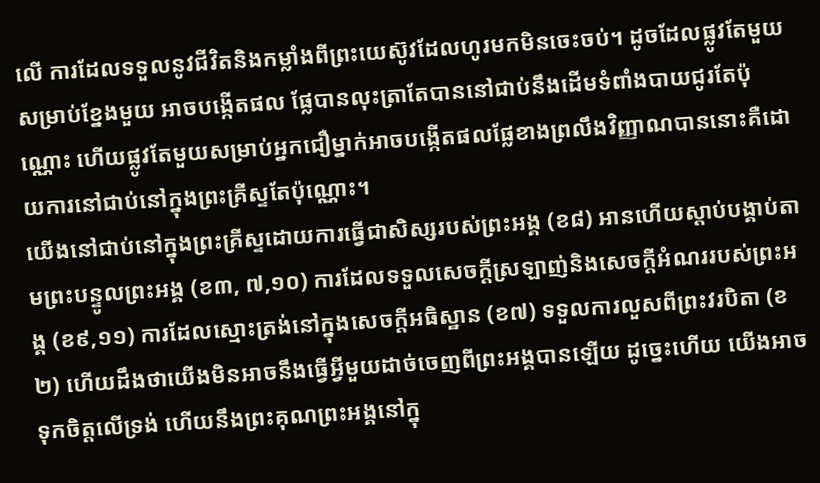លើ ការដែលទទួលនូវជីវិតនិងកម្លាំងពីព្រះយេស៊ូវដែលហូរមកមិនចេះចប់។ ដូចដែលផ្លូវតែមួយ សម្រាប់ខ្នែងមួយ អាចបង្កើតផល ផ្លែបានលុះត្រាតែបាននៅជាប់នឹងដើមទំពាំងបាយជូរតែប៉ុណ្ណោះ ហើយផ្លូវតែមួយសម្រាប់អ្នកជឿម្នាក់អាចបង្កើតផលផ្លែខាងព្រលឹងវិញ្ញាណបាននោះគឺដោយការនៅជាប់នៅក្នុងព្រះគ្រីស្ទតែប៉ុណ្ណោះ។
យើងនៅជាប់នៅក្នុងព្រះគ្រីស្ទដោយការធ្វើជាសិស្សរបស់ព្រះអង្គ (ខ៨) អានហើយស្តាប់បង្គាប់តាមព្រះបន្ទូលព្រះអង្គ (ខ៣, ៧,១០) ការដែលទទួលសេចក្តីស្រឡាញ់និងសេចក្តីអំណររបស់ព្រះអង្គ (ខ៩,១១) ការដែលស្មោះត្រង់នៅក្នុងសេចក្តីអធិស្ឋាន (ខ៧) ទទួលការលួសពីព្រះវរបិតា (ខ២) ហើយដឹងថាយើងមិនអាចនឹងធ្វើអ្វីមួយដាច់ចេញពីព្រះអង្គបានឡើយ ដូច្នេះហើយ យើងអាចទុកចិត្តលើទ្រង់ ហើយនឹងព្រះគុណព្រះអង្គនៅក្នុ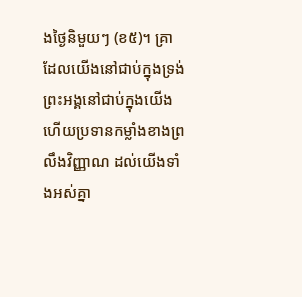ងថ្ងៃនិមួយៗ (ខ៥)។ គ្រាដែលយើងនៅជាប់ក្នុងទ្រង់ ព្រះអង្គនៅជាប់ក្នុងយើងហើយប្រទានកម្លាំងខាងព្រលឹងវិញ្ញាណ ដល់យើងទាំងអស់គ្នា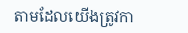តាមដែលយើងត្រូវកា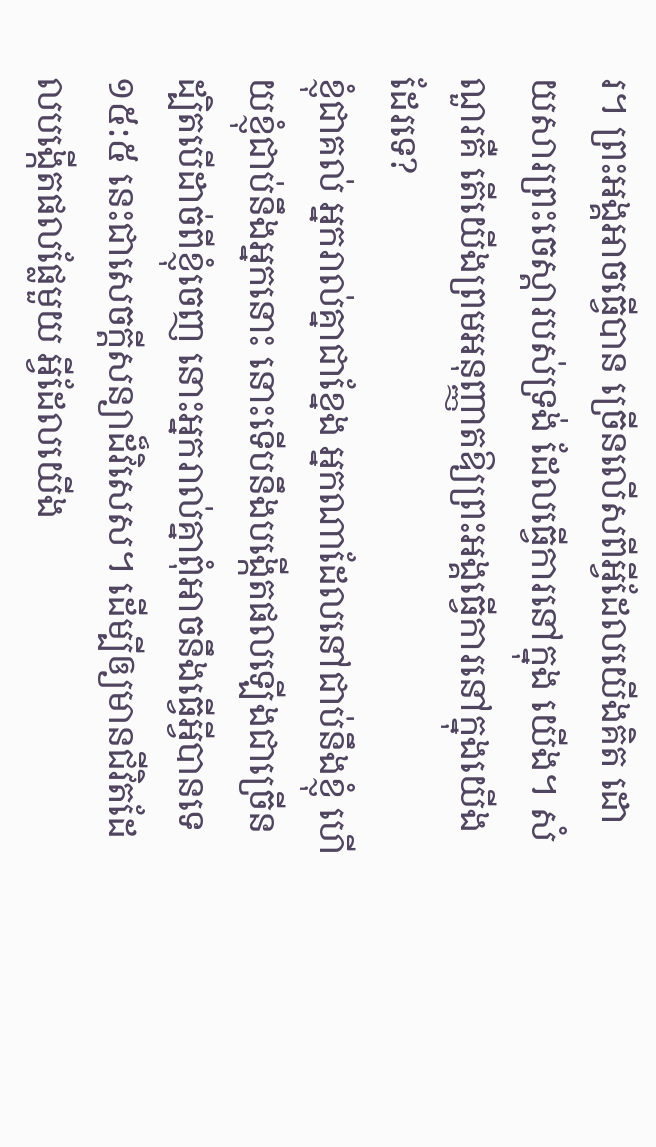រ។ ព្រះអង្គអាចធ្វើបាន ច្រើនលើសពីអ្វីដែលយើងគិត ដោយសារព្រះចេស្ដារបស់ទ្រង់ ដែលធ្វើការនៅក្នុង យើង។ សំណួរគឺ តើយើងព្រមអនុញ្ញាតឱ្យព្រះអង្គធ្វើការនៅក្នុងយើងដែរទេ?
ខ្ញុំជាគល់ អ្នករាល់គ្នាជាខ្នែង អ្នកណាដែលនៅជាប់នឹងខ្ញុំ ហើយខ្ញុំជាប់នឹងអ្នកនោះ នោះទើបនឹងបង្កើតផលឡើងជាច្រើន ដ្បិតបើដាច់ពីខ្ញុំចេញ នោះអ្នករាល់គ្នាពុំអាចនឹងធ្វើអ្វីបានទេ
១៥:៥ នេះជាសេចក្តីសន្យាដ៏វិសេស។ ដើម្បីឲ្យមានជីវិតដែលបង្កើតផលផ្លែមួយ អ្វីដែលយើង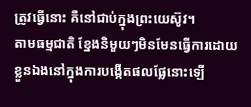ត្រូវធ្វើនោះ គឺនៅជាប់ក្នុងព្រះយេស៊ូវ។
តាមធម្មជាតិ ខ្នែងនិមួយៗមិនមែនធ្វើការដោយខ្លួនឯងនៅក្នុងការបង្កើតផលផ្លែនោះឡើ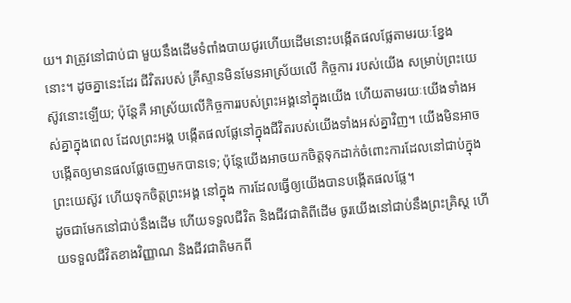យ។ វាត្រូវនៅជាប់ជា មួយនឹងដើមទំពាំងបាយជូរហើយដើមនោះបង្កើតផលផ្លែតាមរយៈខ្នែងនោះ។ ដូចគ្នានេះដែរ ជីវិតរបស់ គ្រីស្ទានមិនមែនអាស្រ័យលើ កិច្ចការ របស់យើង សម្រាប់ព្រះយេស៊ូវនោះឡើយ; ប៉ុន្តែគឺ អាស្រ័យលើកិច្ចការរបស់ព្រះអង្គនៅក្នុងយើង ហើយតាមរយៈយើងទាំងអស់គ្នាក្នុងពេល ដែលព្រះអង្គ បង្កើតផលផ្លែនៅក្នុងជីវិតរបស់យើងទាំងអស់គ្នាវិញ។ យើងមិនអាចបង្កើតឲ្យមានផលផ្លែចេញមកបានទេ; ប៉ុន្តែយើងអាចយកចិត្តទុកដាក់ចំពោះការដែលនៅជាប់ក្នុងព្រះយេស៊ូវ ហើយទុកចិត្តព្រះអង្គ នៅក្នុង ការដែលធ្វើឲ្យយើងបានបង្កើតផលផ្លែ។
ដូចជាមែកនៅជាប់នឹងដើម ហើយទទួលជីវិត និងជីវជាតិពីដើម ចូរយើងនៅជាប់នឹងព្រះគ្រិស្ត ហើយទទួលជីវិតខាងវិញ្ញាណ និងជីវជាតិមកពី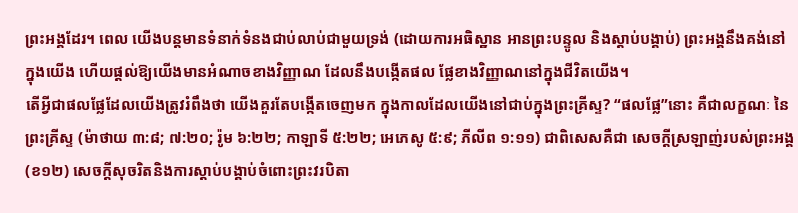ព្រះអង្គដែរ។ ពេល យើងបន្តមានទំនាក់ទំនងជាប់លាប់ជាមួយទ្រង់ (ដោយការអធិស្ឋាន អានព្រះបន្ទូល និងស្ដាប់បង្គាប់) ព្រះអង្គនឹងគង់នៅក្នុងយើង ហើយផ្ដល់ឱ្យយើងមានអំណាចខាងវិញ្ញាណ ដែលនឹងបង្កើតផល ផ្លែខាងវិញ្ញាណនៅក្នុងជីវិតយើង។
តើអ្វីជាផលផ្លែដែលយើងត្រូវរំពឹងថា យើងគួរតែបង្កើតចេញមក ក្នុងកាលដែលយើងនៅជាប់ក្នុងព្រះគ្រីស្ទ? “ផលផ្លែ”នោះ គឺជាលក្ខណៈ នៃព្រះគ្រីស្ទ (ម៉ាថាយ ៣:៨; ៧:២០; រ៉ូម ៦:២២; កាឡាទី ៥:២២; អេភេសូ ៥:៩; ភីលីព ១:១១) ជាពិសេសគឺជា សេចក្តីស្រឡាញ់របស់ព្រះអង្គ (ខ១២) សេចក្តីសុចរិតនិងការស្តាប់បង្គាប់ចំពោះព្រះវរបិតា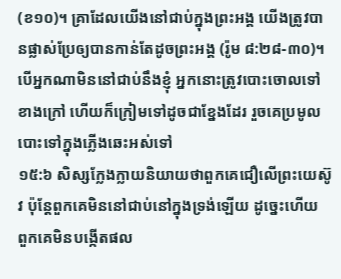(ខ១០)។ គ្រាដែលយើងនៅជាប់ក្នុងព្រះអង្គ យើងត្រូវបានផ្លាស់ប្រែឲ្យបានកាន់តែដូចព្រះអង្គ (រ៉ូម ៨:២៨-៣០)។
បើអ្នកណាមិននៅជាប់នឹងខ្ញុំ អ្នកនោះត្រូវបោះចោលទៅខាងក្រៅ ហើយក៏ក្រៀមទៅដូចជាខ្នែងដែរ រួចគេប្រមូលបោះទៅក្នុងភ្លើងឆេះអស់ទៅ
១៥:៦ សិស្សក្លែងក្លាយនិយាយថាពួកគេជឿលើព្រះយេស៊ូវ ប៉ុន្តែពួកគេមិននៅជាប់នៅក្នុងទ្រង់ឡើយ ដូច្នេះហើយ ពួកគេមិនបង្កើតផល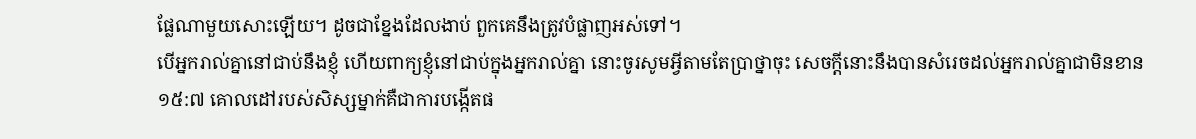ផ្លែណាមួយសោះឡើយ។ ដូចជាខ្នែងដែលងាប់ ពួកគេនឹងត្រូវបំផ្លាញអស់ទៅ។
បើអ្នករាល់គ្នានៅជាប់នឹងខ្ញុំ ហើយពាក្យខ្ញុំនៅជាប់ក្នុងអ្នករាល់គ្នា នោះចូរសូមអ្វីតាមតែប្រាថ្នាចុះ សេចក្ដីនោះនឹងបានសំរេចដល់អ្នករាល់គ្នាជាមិនខាន
១៥:៧ គោលដៅរបស់សិស្សម្នាក់គឺជាការបង្កើតផ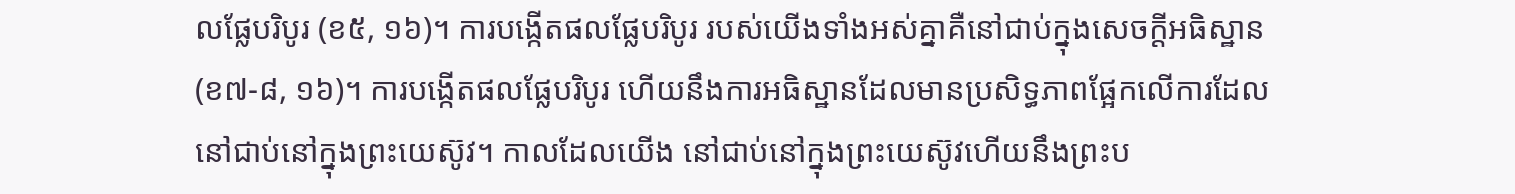លផ្លែបរិបូរ (ខ៥, ១៦)។ ការបង្កើតផលផ្លែបរិបូរ របស់យើងទាំងអស់គ្នាគឺនៅជាប់ក្នុងសេចក្តីអធិស្ឋាន (ខ៧-៨, ១៦)។ ការបង្កើតផលផ្លែបរិបូរ ហើយនឹងការអធិស្ឋានដែលមានប្រសិទ្ធភាពផ្អែកលើការដែលនៅជាប់នៅក្នុងព្រះយេស៊ូវ។ កាលដែលយើង នៅជាប់នៅក្នុងព្រះយេស៊ូវហើយនឹងព្រះប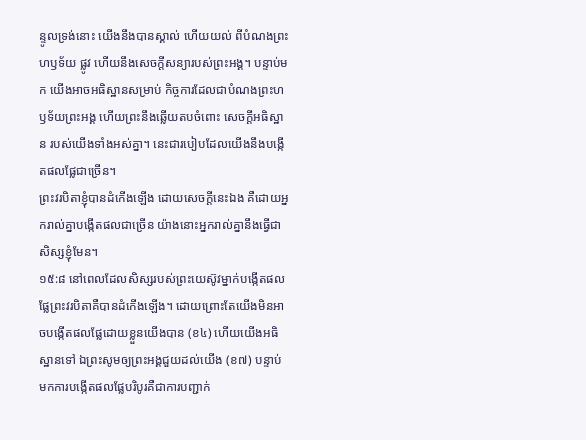ន្ទូលទ្រង់នោះ យើងនឹងបានស្គាល់ ហើយយល់ ពីបំណងព្រះហឫទ័យ ផ្លូវ ហើយនឹងសេចក្តីសន្យារបស់ព្រះអង្គ។ បន្ទាប់មក យើងអាចអធិស្ឋានសម្រាប់ កិច្ចការដែលជាបំណងព្រះហឫទ័យព្រះអង្គ ហើយព្រះនឹងឆ្លើយតបចំពោះ សេចក្តីអធិស្ឋាន របស់យើងទាំងអស់គ្នា។ នេះជារបៀបដែលយើងនឹងបង្កើតផលផ្លែជាច្រើន។
ព្រះវរបិតាខ្ញុំបានដំកើងឡើង ដោយសេចក្ដីនេះឯង គឺដោយអ្នករាល់គ្នាបង្កើតផលជាច្រើន យ៉ាងនោះអ្នករាល់គ្នានឹងធ្វើជាសិស្សខ្ញុំមែន។
១៥:៨ នៅពេលដែលសិស្សរបស់ព្រះយេស៊ូវម្នាក់បង្កើតផលផ្លែព្រះវរបិតាគឺបានដំកើងឡើង។ ដោយព្រោះតែយើងមិនអាចបង្កើតផលផ្លែដោយខ្លួនយើងបាន (ខ៤) ហើយយើងអធិស្ឋានទៅ ឯព្រះសូមឲ្យព្រះអង្គជួយដល់យើង (ខ៧) បន្ទាប់មកការបង្កើតផលផ្លែបរិបូរគឺជាការបញ្ជាក់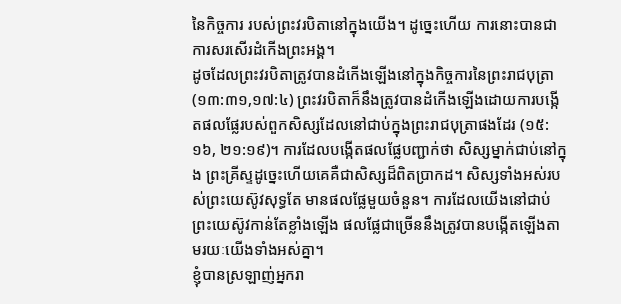នៃកិច្ចការ របស់ព្រះវរបិតានៅក្នុងយើង។ ដូច្នេះហើយ ការនោះបានជាការសរសើរដំកើងព្រះអង្គ។
ដូចដែលព្រះវរបិតាត្រូវបានដំកើងឡើងនៅក្នុងកិច្ចការនៃព្រះរាជបុត្រា (១៣:៣១,១៧:៤) ព្រះវរបិតាក៏នឹងត្រូវបានដំកើងឡើងដោយការបង្កើតផលផ្លែរបស់ពួកសិស្សដែលនៅជាប់ក្នុងព្រះរាជបុត្រាផងដែរ (១៥:១៦, ២១:១៩)។ ការដែលបង្កើតផលផ្លែបញ្ជាក់ថា សិស្សម្នាក់ជាប់នៅក្នុង ព្រះគ្រីស្ទដូច្នេះហើយគេគឺជាសិស្សដ៏ពិតប្រាកដ។ សិស្សទាំងអស់របស់ព្រះយេស៊ូវសុទ្ធតែ មានផលផ្លែមួយចំនួន។ ការដែលយើងនៅជាប់ព្រះយេស៊ូវកាន់តែខ្លាំងឡើង ផលផ្លែជាច្រើននឹងត្រូវបានបង្កើតឡើងតាមរយៈយើងទាំងអស់គ្នា។
ខ្ញុំបានស្រឡាញ់អ្នករា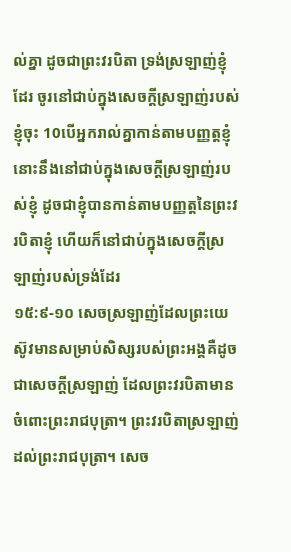ល់គ្នា ដូចជាព្រះវរបិតា ទ្រង់ស្រឡាញ់ខ្ញុំដែរ ចូរនៅជាប់ក្នុងសេចក្ដីស្រឡាញ់របស់ខ្ញុំចុះ 10បើអ្នករាល់គ្នាកាន់តាមបញ្ញត្តខ្ញុំ នោះនឹងនៅជាប់ក្នុងសេចក្ដីស្រឡាញ់របស់ខ្ញុំ ដូចជាខ្ញុំបានកាន់តាមបញ្ញត្តនៃព្រះវរបិតាខ្ញុំ ហើយក៏នៅជាប់ក្នុងសេចក្ដីស្រឡាញ់របស់ទ្រង់ដែរ
១៥:៩-១០ សេចស្រឡាញ់ដែលព្រះយេស៊ូវមានសម្រាប់សិស្សរបស់ព្រះអង្គគឺដូចជាសេចក្តីស្រឡាញ់ ដែលព្រះវរបិតាមានចំពោះព្រះរាជបុត្រា។ ព្រះវរបិតាស្រឡាញ់ដល់ព្រះរាជបុត្រា។ សេច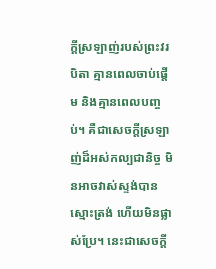ក្ដីស្រឡាញ់របស់ព្រះវរបិតា គ្មានពេលចាប់ផ្តើម និងគ្មានពេលបញ្ចប់។ គឺជាសេចក្តីស្រឡាញ់ដ៏អស់កល្បជានិច្ច មិនអាចវាស់ស្ទង់បាន ស្មោះត្រង់ ហើយមិនផ្លាស់ប្រែ។ នេះជាសេចក្តី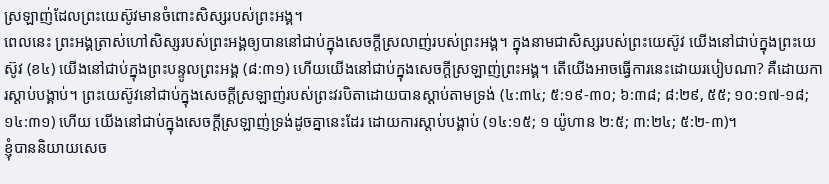ស្រឡាញ់ដែលព្រះយេស៊ូវមានចំពោះសិស្សរបស់ព្រះអង្គ។
ពេលនេះ ព្រះអង្គត្រាស់ហៅសិស្សរបស់ព្រះអង្គឲ្យបាននៅជាប់ក្នុងសេចក្តីស្រលាញ់របស់ព្រះអង្គ។ ក្នុងនាមជាសិស្សរបស់ព្រះយេស៊ូវ យើងនៅជាប់ក្នុងព្រះយេស៊ូវ (ខ៤) យើងនៅជាប់ក្នុងព្រះបន្ទូលព្រះអង្គ (៨:៣១) ហើយយើងនៅជាប់ក្នុងសេចក្តីស្រឡាញ់ព្រះអង្គ។ តើយើងអាចធ្វើការនេះដោយរបៀបណា? គឺដោយការស្តាប់បង្គាប់។ ព្រះយេស៊ូវនៅជាប់ក្នុងសេចក្តីស្រឡាញ់របស់ព្រះវរបិតាដោយបានស្តាប់តាមទ្រង់ (៤:៣៤; ៥:១៩-៣០; ៦:៣៨; ៨:២៩, ៥៥; ១០:១៧-១៨; ១៤:៣១) ហើយ យើងនៅជាប់ក្នុងសេចក្តីស្រឡាញ់ទ្រង់ដូចគ្នានេះដែរ ដោយការស្តាប់បង្គាប់ (១៤:១៥; ១ យ៉ូហាន ២:៥; ៣:២៤; ៥:២-៣)។
ខ្ញុំបាននិយាយសេច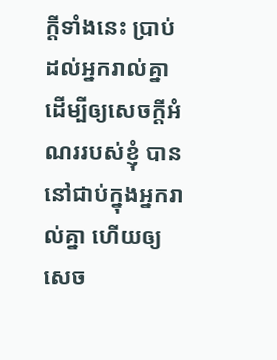ក្ដីទាំងនេះ ប្រាប់ដល់អ្នករាល់គ្នា ដើម្បីឲ្យសេចក្ដីអំណររបស់ខ្ញុំ បាននៅជាប់ក្នុងអ្នករាល់គ្នា ហើយឲ្យសេច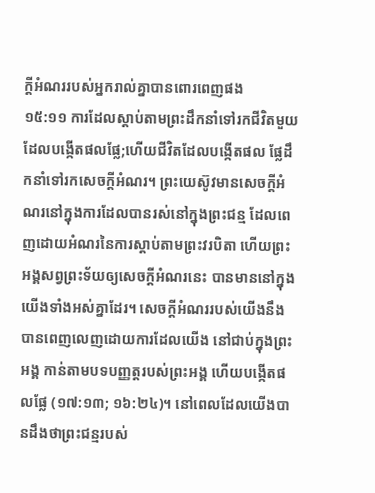ក្ដីអំណររបស់អ្នករាល់គ្នាបានពោរពេញផង
១៥:១១ ការដែលស្តាប់តាមព្រះដឹកនាំទៅរកជីវិតមួយដែលបង្កើតផលផ្លែ;ហើយជីវិតដែលបង្កើតផល ផ្លែដឹកនាំទៅរកសេចក្តីអំណរ។ ព្រះយេស៊ូវមានសេចក្តីអំណរនៅក្នុងការដែលបានរស់នៅក្នុងព្រះជន្ម ដែលពេញដោយអំណរនៃការស្តាប់តាមព្រះវរបិតា ហើយព្រះអង្គសព្វព្រះទ័យឲ្យសេចក្តីអំណរនេះ បានមាននៅក្នុងយើងទាំងអស់គ្នាដែរ។ សេចក្តីអំណររបស់យើងនឹងបានពេញលេញដោយការដែលយើង នៅជាប់ក្នុងព្រះអង្គ កាន់តាមបទបញ្ញត្តរបស់ព្រះអង្គ ហើយបង្កើតផលផ្លែ (១៧:១៣; ១៦:២៤)។ នៅពេលដែលយើងបានដឹងថាព្រះជន្មរបស់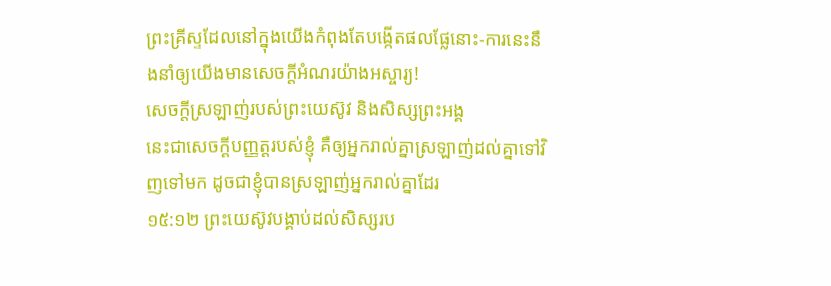ព្រះគ្រីស្ទដែលនៅក្នុងយើងកំពុងតែបង្កើតផលផ្លែនោះ-ការនេះនឹងនាំឲ្យយើងមានសេចក្តីអំណរយ៉ាងអស្ចារ្យ!
សេចក្តីស្រឡាញ់របស់ព្រះយេស៊ូវ និងសិស្សព្រះអង្គ
នេះជាសេចក្ដីបញ្ញត្តរបស់ខ្ញុំ គឺឲ្យអ្នករាល់គ្នាស្រឡាញ់ដល់គ្នាទៅវិញទៅមក ដូចជាខ្ញុំបានស្រឡាញ់អ្នករាល់គ្នាដែរ
១៥:១២ ព្រះយេស៊ូវបង្គាប់ដល់សិស្សរប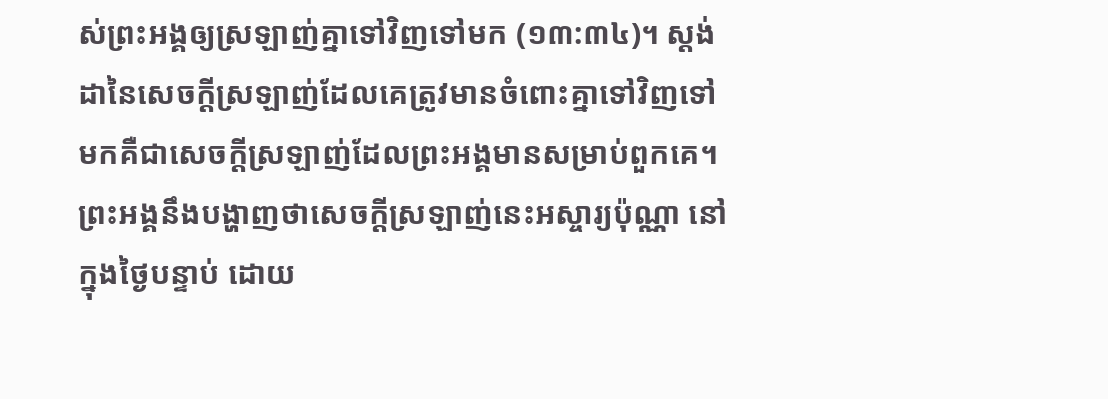ស់ព្រះអង្គឲ្យស្រឡាញ់គ្នាទៅវិញទៅមក (១៣:៣៤)។ ស្តង់ដានៃសេចក្តីស្រឡាញ់ដែលគេត្រូវមានចំពោះគ្នាទៅវិញទៅមកគឺជាសេចក្តីស្រឡាញ់ដែលព្រះអង្គមានសម្រាប់ពួកគេ។ ព្រះអង្គនឹងបង្ហាញថាសេចក្ដីស្រឡាញ់នេះអស្ចារ្យប៉ុណ្ណា នៅក្នុងថ្ងៃបន្ទាប់ ដោយ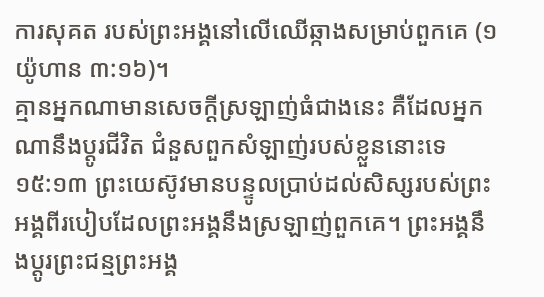ការសុគត របស់ព្រះអង្គនៅលើឈើឆ្កាងសម្រាប់ពួកគេ (១ យ៉ូហាន ៣:១៦)។
គ្មានអ្នកណាមានសេចក្ដីស្រឡាញ់ធំជាងនេះ គឺដែលអ្នកណានឹងប្តូរជីវិត ជំនួសពួកសំឡាញ់របស់ខ្លួននោះទេ
១៥:១៣ ព្រះយេស៊ូវមានបន្ទូលប្រាប់ដល់សិស្សរបស់ព្រះអង្គពីរបៀបដែលព្រះអង្គនឹងស្រឡាញ់ពួកគេ។ ព្រះអង្គនឹងប្តូរព្រះជន្មព្រះអង្គ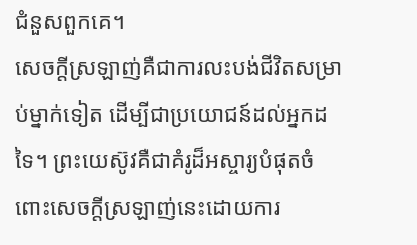ជំនួសពួកគេ។
សេចក្តីស្រឡាញ់គឺជាការលះបង់ជីវិតសម្រាប់ម្នាក់ទៀត ដើម្បីជាប្រយោជន៍ដល់អ្នកដទៃ។ ព្រះយេស៊ូវគឺជាគំរូដ៏អស្ចារ្យបំផុតចំពោះសេចក្តីស្រឡាញ់នេះដោយការ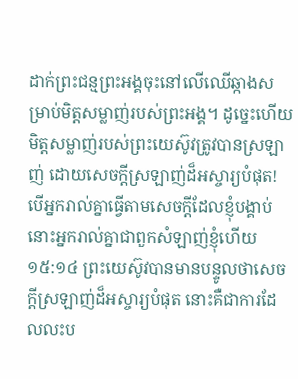ដាក់ព្រះជន្មព្រះអង្គចុះនៅលើឈើឆ្កាងសម្រាប់មិត្តសម្លាញ់របស់ព្រះអង្គ។ ដូច្នេះហើយ មិត្តសម្លាញ់របស់ព្រះយេស៊ូវត្រូវបានស្រឡាញ់ ដោយសេចក្ដីស្រឡាញ់ដ៏អស្ចារ្យបំផុត!
បើអ្នករាល់គ្នាធ្វើតាមសេចក្ដីដែលខ្ញុំបង្គាប់ នោះអ្នករាល់គ្នាជាពួកសំឡាញ់ខ្ញុំហើយ
១៥:១៤ ព្រះយេស៊ូវបានមានបន្ទូលថាសេចក្តីស្រឡាញ់ដ៏អស្ចារ្យបំផុត នោះគឺជាការដែលលះប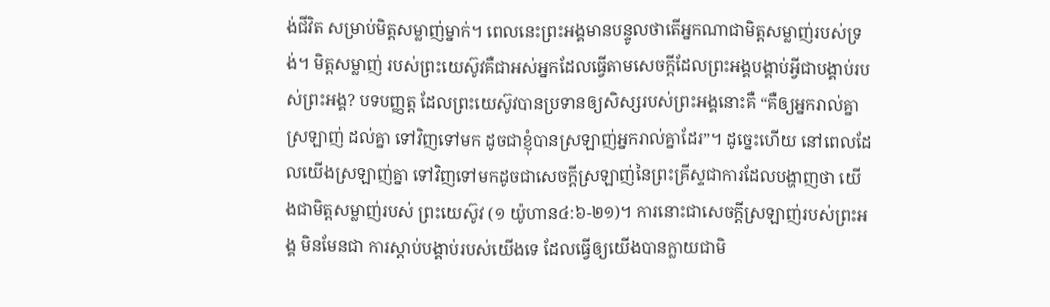ង់ជីវិត សម្រាប់មិត្តសម្លាញ់ម្នាក់។ ពេលនេះព្រះអង្គមានបន្ទូលថាតើអ្នកណាជាមិត្តសម្លាញ់របស់ទ្រង់។ មិត្តសម្លាញ់ របស់ព្រះយេស៊ូវគឺជាអស់អ្នកដែលធ្វើតាមសេចក្តីដែលព្រះអង្គបង្គាប់អ្វីជាបង្គាប់របស់ព្រះអង្គ? បទបញ្ញត្ត ដែលព្រះយេស៊ូវបានប្រទានឲ្យសិស្សរបស់ព្រះអង្គនោះគឺ “គឺឲ្យអ្នករាល់គ្នាស្រឡាញ់ ដល់គ្នា ទៅវិញទៅមក ដូចជាខ្ញុំបានស្រឡាញ់អ្នករាល់គ្នាដែរ”។ ដូច្នេះហើយ នៅពេលដែលយើងស្រឡាញ់គ្នា ទៅវិញទៅមកដូចជាសេចក្តីស្រឡាញ់នៃព្រះគ្រីស្ទជាការដែលបង្ហាញថា យើងជាមិត្តសម្លាញ់របស់ ព្រះយេស៊ូវ (១ យ៉ូហាន៤:៦-២១)។ ការនោះជាសេចក្តីស្រឡាញ់របស់ព្រះអង្គ មិនមែនជា ការស្តាប់បង្គាប់របស់យើងទេ ដែលធ្វើឲ្យយើងបានក្លាយជាមិ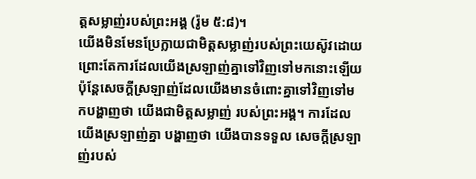ត្តសម្លាញ់របស់ព្រះអង្គ (រ៉ូម ៥:៨)។
យើងមិនមែនប្រែក្លាយជាមិត្តសម្លាញ់របស់ព្រះយេស៊ូវដោយព្រោះតែការដែលយើងស្រឡាញ់គ្នាទៅវិញទៅមកនោះឡើយ ប៉ុន្តែសេចក្តីស្រឡាញ់ដែលយើងមានចំពោះគ្នាទៅវិញទៅមកបង្ហាញថា យើងជាមិត្តសម្លាញ់ របស់ព្រះអង្គ។ ការដែលយើងស្រឡាញ់គ្នា បង្ហាញថា យើងបានទទួល សេចក្តីស្រឡាញ់របស់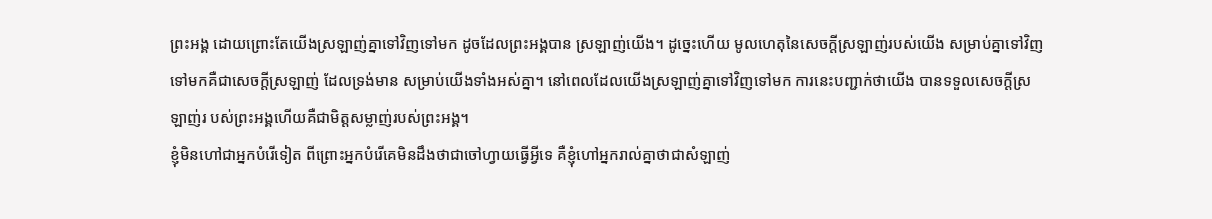ព្រះអង្គ ដោយព្រោះតែយើងស្រឡាញ់គ្នាទៅវិញទៅមក ដូចដែលព្រះអង្គបាន ស្រឡាញ់យើង។ ដូច្នេះហើយ មូលហេតុនៃសេចក្តីស្រឡាញ់របស់យើង សម្រាប់គ្នាទៅវិញទៅមកគឺជាសេចក្តីស្រឡាញ់ ដែលទ្រង់មាន សម្រាប់យើងទាំងអស់គ្នា។ នៅពេលដែលយើងស្រឡាញ់គ្នាទៅវិញទៅមក ការនេះបញ្ជាក់ថាយើង បានទទួលសេចក្តីស្រឡាញ់រ បស់ព្រះអង្គហើយគឺជាមិត្តសម្លាញ់របស់ព្រះអង្គ។
ខ្ញុំមិនហៅជាអ្នកបំរើទៀត ពីព្រោះអ្នកបំរើគេមិនដឹងថាជាចៅហ្វាយធ្វើអ្វីទេ គឺខ្ញុំហៅអ្នករាល់គ្នាថាជាសំឡាញ់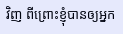វិញ ពីព្រោះខ្ញុំបានឲ្យអ្នក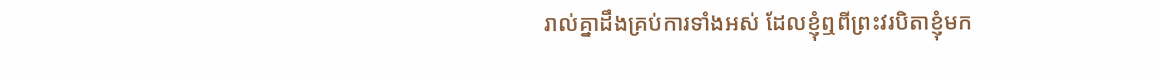រាល់គ្នាដឹងគ្រប់ការទាំងអស់ ដែលខ្ញុំឮពីព្រះវរបិតាខ្ញុំមក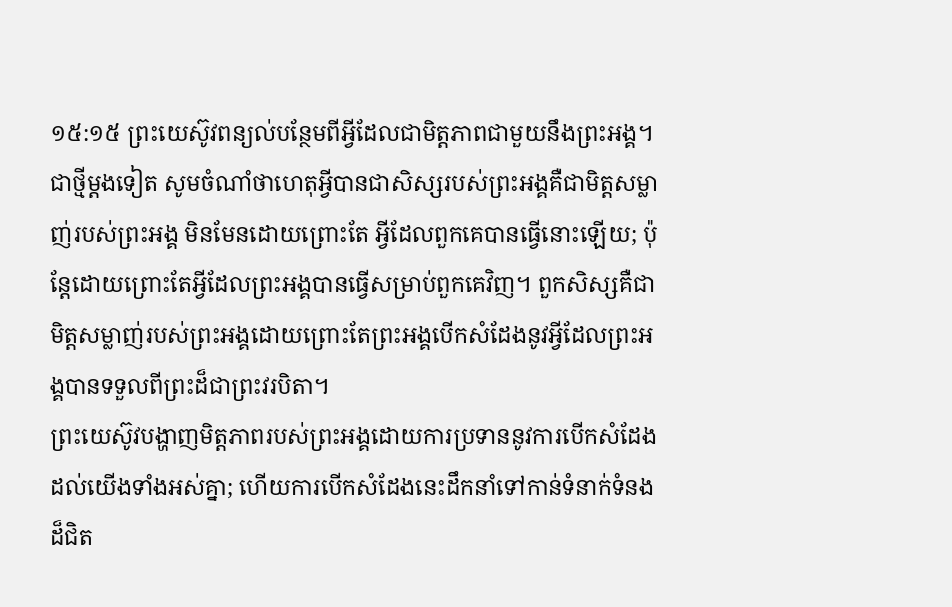១៥:១៥ ព្រះយេស៊ូវពន្យល់បន្ថែមពីអ្វីដែលជាមិត្តភាពជាមួយនឹងព្រះអង្គ។ ជាថ្មីម្តងទៀត សូមចំណាំថាហេតុអ្វីបានជាសិស្សរបស់ព្រះអង្គគឺជាមិត្តសម្លាញ់របស់ព្រះអង្គ មិនមែនដោយព្រោះតែ អ្វីដែលពួកគេបានធ្វើនោះឡើយ; ប៉ុន្តែដោយព្រោះតែអ្វីដែលព្រះអង្គបានធ្វើសម្រាប់ពួកគេវិញ។ ពួកសិស្សគឺជាមិត្តសម្លាញ់របស់ព្រះអង្គដោយព្រោះតែព្រះអង្គបើកសំដែងនូវអ្វីដែលព្រះអង្គបានទទួលពីព្រះដ៏ជាព្រះវរបិតា។
ព្រះយេស៊ូវបង្ហាញមិត្តភាពរបស់ព្រះអង្គដោយការប្រទាននូវការបើកសំដែងដល់យើងទាំងអស់គ្នា; ហើយការបើកសំដែងនេះដឹកនាំទៅកាន់ទំនាក់ទំនងដ៏ជិត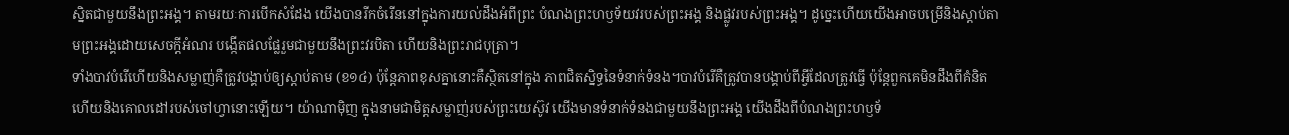ស្និតជាមួយនឹងព្រះអង្គ។ តាមរយៈការបើកសំដែង យើងបានរីកចំរើននៅក្នុងការយល់ដឹងអំពីព្រះ បំណងព្រះហឫទ័យវរបស់ព្រះអង្គ និងផ្លូវរបស់ព្រះអង្គ។ ដូច្នេះហើយយើងអាចបម្រើនិងស្តាប់តាមព្រះអង្គដោយសេចក្តីអំណរ បង្កើតផលផ្លែរួមជាមួយនឹងព្រះវរបិតា ហើយនិងព្រះរាជបុត្រា។
ទាំងបាវបំរើហើយនិងសម្លាញ់គឺត្រូវបង្គាប់ឲ្យស្តាប់តាម (ខ១៤) ប៉ុន្តែភាពខុសគ្នានោះគឺស្ថិតនៅក្នុង ភាពជិតស្និទ្ធនៃទំនាក់ទំនង។បាវបំរើគឺត្រូវបានបង្គាប់ពីអ្វីដែលត្រូវធ្វើ ប៉ុន្តែពួកគេមិនដឹងពីគំនិត ហើយនិងគោលដៅរបស់ចៅហ្វានោះឡើយ។ យ៉ាណាម៉ិញ ក្នុងនាមជាមិត្តសម្លាញ់របស់ព្រះយេស៊ូវ យើងមានទំនាក់ទំនងជាមួយនឹងព្រះអង្គ យើងដឹងពីបំណងព្រះហឫទ័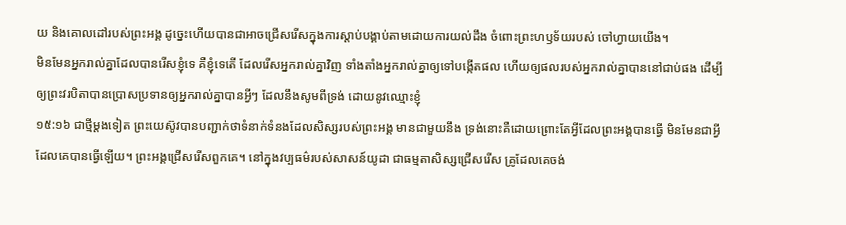យ និងគោលដៅរបស់ព្រះអង្គ ដូច្នេះហើយបានជាអាចជ្រើសរើសក្នុងការស្តាប់បង្គាប់តាមដោយការយល់ដឹង ចំពោះព្រះហឫទ័យរបស់ ចៅហ្វាយយើង។
មិនមែនអ្នករាល់គ្នាដែលបានរើសខ្ញុំទេ គឺខ្ញុំទេតើ ដែលរើសអ្នករាល់គ្នាវិញ ទាំងតាំងអ្នករាល់គ្នាឲ្យទៅបង្កើតផល ហើយឲ្យផលរបស់អ្នករាល់គ្នាបាននៅជាប់ផង ដើម្បីឲ្យព្រះវរបិតាបានប្រោសប្រទានឲ្យអ្នករាល់គ្នាបានអ្វីៗ ដែលនឹងសូមពីទ្រង់ ដោយនូវឈ្មោះខ្ញុំ
១៥:១៦ ជាថ្មីម្តងទៀត ព្រះយេស៊ូវបានបញ្ជាក់ថាទំនាក់ទំនងដែលសិស្សរបស់ព្រះអង្គ មានជាមួយនឹង ទ្រង់នោះគឺដោយព្រោះតែអ្វីដែលព្រះអង្គបានធ្វើ មិនមែនជាអ្វីដែលគេបានធ្វើឡើយ។ ព្រះអង្គជ្រើសរើសពួកគេ។ នៅក្នុងវប្បធម៌របស់សាសន៍យូដា ជាធម្មតាសិស្សជ្រើសរើស គ្រូដែលគេចង់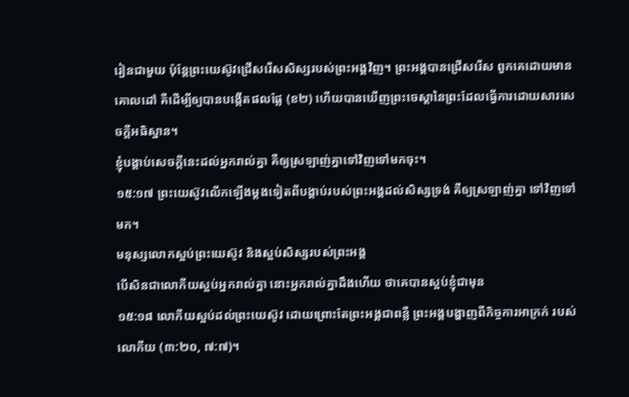រៀនជាមួយ ប៉ុន្តែព្រះយេស៊ូវជ្រើសរើសសិស្សរបស់ព្រះអង្គវិញ។ ព្រះអង្គបានជ្រើសរើស ពួកគេដោយមានគោលដៅ គឺដើម្បីឲ្យបានបង្កើតផលផ្លែ (ខ២) ហើយបានឃើញព្រះចេស្តានៃព្រះដែលធ្វើការដោយសារសេចក្តីអធិស្ឋាន។
ខ្ញុំបង្គាប់សេចក្ដីនេះដល់អ្នករាល់គ្នា គឺឲ្យស្រឡាញ់គ្នាទៅវិញទៅមកចុះ។
១៥:១៧ ព្រះយេស៊ូវលើកឡើងម្តងទៀតពីបង្គាប់របស់ព្រះអង្គដល់សិស្សទ្រង់ គឺឲ្យស្រឡាញ់គ្នា ទៅវិញទៅមក។
មនុស្សលោកស្អប់ព្រះយេស៊ូវ និងស្អប់សិស្សរបស់ព្រះអង្គ
បើសិនជាលោកីយស្អប់អ្នករាល់គ្នា នោះអ្នករាល់គ្នាដឹងហើយ ថាគេបានស្អប់ខ្ញុំជាមុន
១៥:១៨ លោកីយស្អប់ដល់ព្រះយេស៊ូវ ដោយព្រោះតែព្រះអង្គជាពន្លឺ ព្រះអង្គបង្ហាញពីកិច្ចការអាក្រក់ របស់លោកីយ (៣:២០, ៧:៧)។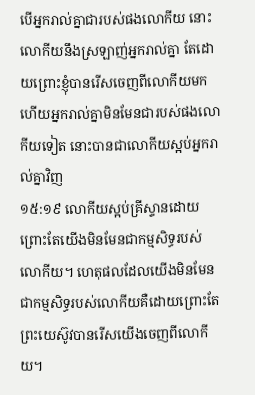បើអ្នករាល់គ្នាជារបស់ផងលោកីយ នោះលោកីយនឹងស្រឡាញ់អ្នករាល់គ្នា តែដោយព្រោះខ្ញុំបានរើសចេញពីលោកីយមក ហើយអ្នករាល់គ្នាមិនមែនជារបស់ផងលោកីយទៀត នោះបានជាលោកីយស្អប់អ្នករាល់គ្នាវិញ
១៥:១៩ លោកីយស្អប់គ្រីស្ទានដោយព្រោះតែយើងមិនមែនជាកម្មសិទ្ធរបស់លោកីយ។ ហេតុផលដែលយើងមិនមែនជាកម្មសិទ្ធរបស់លោកីយគឺដោយព្រោះតែព្រះយេស៊ូវបានរើសយើងចេញពីលោកីយ។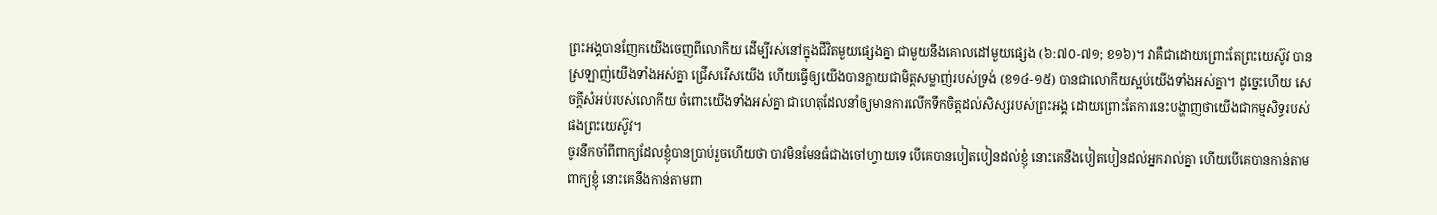ព្រះអង្គបានញែកយើងចេញពីលោកីយ ដើម្បីរស់នៅក្នុងជីវិតមួយផ្សេងគ្នា ជាមួយនឹងគោលដៅមួយផ្សេង (៦:៧០-៧១; ខ១៦)។ វាគឺជាដោយព្រោះតែព្រះយេស៊ូវ បានស្រឡាញ់យើងទាំងអស់គ្នា ជ្រើសរើសយើង ហើយធ្វើឲ្យយើងបានក្លាយជាមិត្តសម្លាញ់របស់ទ្រង់ (ខ១៤-១៥) បានជាលោកីយស្អប់យើងទាំងអស់គ្នា។ ដូច្នេះហើយ សេចក្តីសំអប់របស់លោកីយ ចំពោះយើងទាំងអស់គ្នា ជាហេតុដែលនាំឲ្យមានការលើកទឹកចិត្តដល់សិស្សរបស់ព្រះអង្គ ដោយព្រោះតែការនេះបង្ហាញថាយើងជាកម្មសិទ្ធរបស់ផងព្រះយេស៊ូវ។
ចូរនឹកចាំពីពាក្យដែលខ្ញុំបានប្រាប់រួចហើយថា បាវមិនមែនធំជាងចៅហ្វាយទេ បើគេបានបៀតបៀនដល់ខ្ញុំ នោះគេនឹងបៀតបៀនដល់អ្នករាល់គ្នា ហើយបើគេបានកាន់តាមពាក្យខ្ញុំ នោះគេនឹងកាន់តាមពា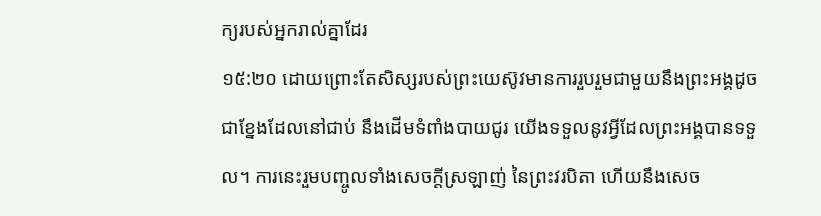ក្យរបស់អ្នករាល់គ្នាដែរ
១៥:២០ ដោយព្រោះតែសិស្សរបស់ព្រះយេស៊ូវមានការរួបរួមជាមួយនឹងព្រះអង្គដូចជាខ្នែងដែលនៅជាប់ នឹងដើមទំពាំងបាយជូរ យើងទទួលនូវអ្វីដែលព្រះអង្គបានទទួល។ ការនេះរួមបញ្ចូលទាំងសេចក្តីស្រឡាញ់ នៃព្រះវរបិតា ហើយនឹងសេច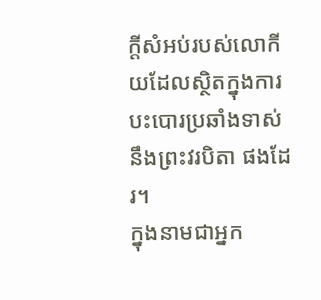ក្តីសំអប់របស់លោកីយដែលស្ថិតក្នុងការបះបោរប្រឆាំងទាស់នឹងព្រះវរបិតា ផងដែរ។
ក្នុងនាមជាអ្នក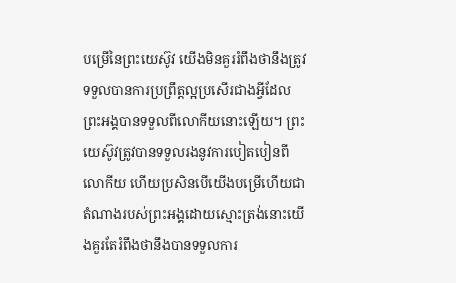បម្រើនៃព្រះយេស៊ូវ យើងមិនគួររំពឹងថានឹងត្រូវទទួលបានការប្រព្រឹត្តល្អប្រសើរជាងអ្វីដែល ព្រះអង្គបានទទួលពីលោកីយនោះឡើយ។ ព្រះយេស៊ូវត្រូវបានទទួលរងនូវការបៀតបៀនពីលោកីយ ហើយប្រសិនបើយើងបម្រើហើយជាតំណាងរបស់ព្រះអង្គដោយស្មោះត្រង់នោះយើងគួរតែរំពឹងថានឹងបានទទួលការ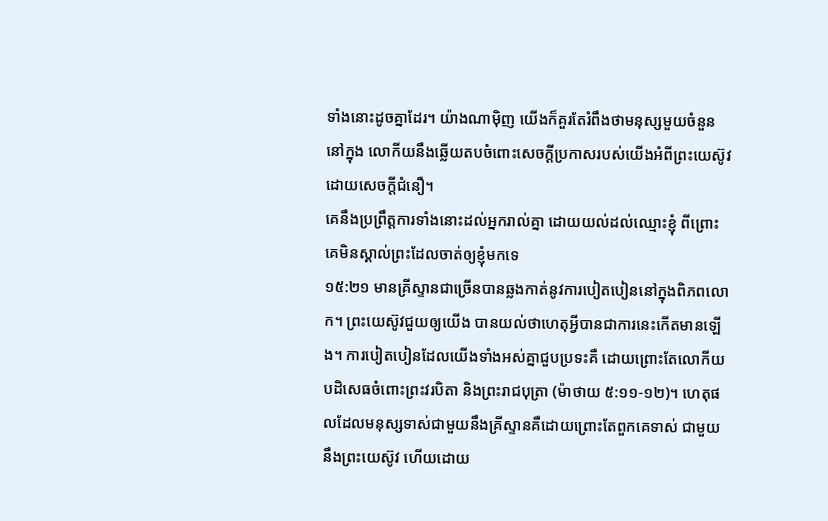ទាំងនោះដូចគ្នាដែរ។ យ៉ាងណាម៉ិញ យើងក៏គួរតែរំពឹងថាមនុស្សមួយចំនួននៅក្នុង លោកីយនឹងឆ្លើយតបចំពោះសេចក្តីប្រកាសរបស់យើងអំពីព្រះយេស៊ូវដោយសេចក្តីជំនឿ។
គេនឹងប្រព្រឹត្តការទាំងនោះដល់អ្នករាល់គ្នា ដោយយល់ដល់ឈ្មោះខ្ញុំ ពីព្រោះគេមិនស្គាល់ព្រះដែលចាត់ឲ្យខ្ញុំមកទេ
១៥:២១ មានគ្រីស្ទានជាច្រើនបានឆ្លងកាត់នូវការបៀតបៀននៅក្នុងពិភពលោក។ ព្រះយេស៊ូវជួយឲ្យយើង បានយល់ថាហេតុអ្វីបានជាការនេះកើតមានឡើង។ ការបៀតបៀនដែលយើងទាំងអស់គ្នាជួបប្រទះគឺ ដោយព្រោះតែលោកីយបដិសេធចំពោះព្រះវរបិតា និងព្រះរាជបុត្រា (ម៉ាថាយ ៥:១១-១២)។ ហេតុផលដែលមនុស្សទាស់ជាមួយនឹងគ្រីស្ទានគឺដោយព្រោះតែពួកគេទាស់ ជាមួយនឹងព្រះយេស៊ូវ ហើយដោយ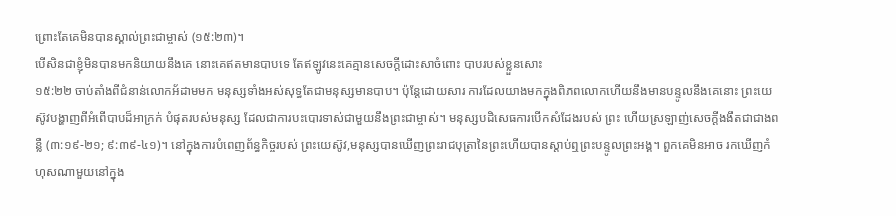ព្រោះតែគេមិនបានស្គាល់ព្រះជាម្ចាស់ (១៥:២៣)។
បើសិនជាខ្ញុំមិនបានមកនិយាយនឹងគេ នោះគេឥតមានបាបទេ តែឥឡូវនេះគេគ្មានសេចក្ដីដោះសាចំពោះ បាបរបស់ខ្លួនសោះ
១៥:២២ ចាប់តាំងពីជំនាន់លោកអ័ដាមមក មនុស្សទាំងអស់សុទ្ធតែជាមនុស្សមានបាប។ ប៉ុន្តែដោយសារ ការដែលយាងមកក្នុងពិភពលោកហើយនឹងមានបន្ទូលនឹងគេនោះ ព្រះយេស៊ូវបង្ហាញពីអំពើបាបដ៏អាក្រក់ បំផុតរបស់មនុស្ស ដែលជាការបះបោរទាស់ជាមួយនឹងព្រះជាម្ចាស់។ មនុស្សបដិសេធការបើកសំដែងរបស់ ព្រះ ហើយស្រឡាញ់សេចក្តីងងឹតជាជាងពន្លឺ (៣:១៩-២១; ៩:៣៩-៤១)។ នៅក្នុងការបំពេញព័ន្ធកិច្ចរបស់ ព្រះយេស៊ូវ,មនុស្សបានឃើញព្រះរាជបុត្រានៃព្រះហើយបានស្តាប់ឮព្រះបន្ទូលព្រះអង្គ។ ពួកគេមិនអាច រកឃើញកំហុសណាមួយនៅក្នុង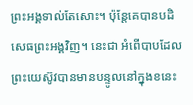ព្រះអង្គទាល់តែសោះ។ ប៉ុន្តែគេបានបដិសេធព្រះអង្គវិញ។ នេះជា អំពើបាបដែលព្រះយេស៊ូវបានមានបន្ទូលនៅក្នុងខនេះ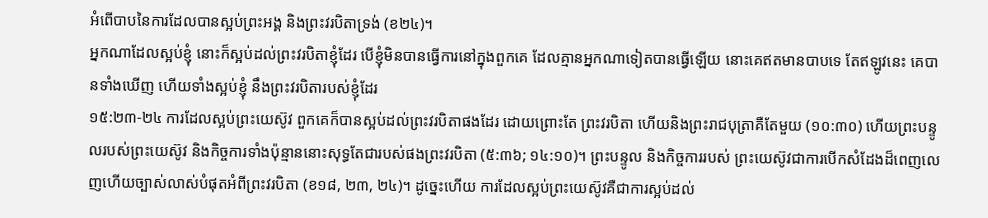អំពើបាបនៃការដែលបានស្អប់ព្រះអង្គ និងព្រះវរបិតាទ្រង់ (ខ២៤)។
អ្នកណាដែលស្អប់ខ្ញុំ នោះក៏ស្អប់ដល់ព្រះវរបិតាខ្ញុំដែរ បើខ្ញុំមិនបានធ្វើការនៅក្នុងពួកគេ ដែលគ្មានអ្នកណាទៀតបានធ្វើឡើយ នោះគេឥតមានបាបទេ តែឥឡូវនេះ គេបានទាំងឃើញ ហើយទាំងស្អប់ខ្ញុំ នឹងព្រះវរបិតារបស់ខ្ញុំដែរ
១៥:២៣-២៤ ការដែលស្អប់ព្រះយេស៊ូវ ពួកគេក៏បានស្អប់ដល់ព្រះវរបិតាផងដែរ ដោយព្រោះតែ ព្រះវរបិតា ហើយនិងព្រះរាជបុត្រាគឺតែមួយ (១០:៣០) ហើយព្រះបន្ទូលរបស់ព្រះយេស៊ូវ និងកិច្ចការទាំងប៉ុន្មាននោះសុទ្ធតែជារបស់ផងព្រះវរបិតា (៥:៣៦; ១៤:១០)។ ព្រះបន្ទូល និងកិច្ចការរបស់ ព្រះយេស៊ូវជាការបើកសំដែងដ៏ពេញលេញហើយច្បាស់លាស់បំផុតអំពីព្រះវរបិតា (ខ១៨, ២៣, ២៤)។ ដូច្នេះហើយ ការដែលស្អប់ព្រះយេស៊ូវគឺជាការស្អប់ដល់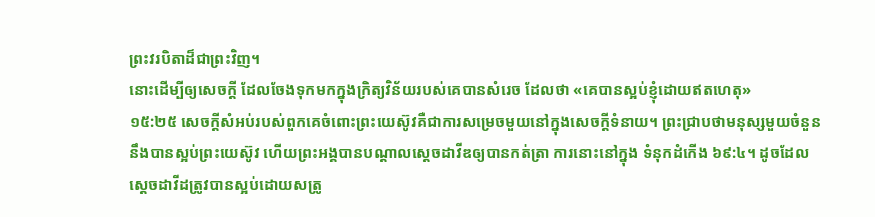ព្រះវរបិតាដ៏ជាព្រះវិញ។
នោះដើម្បីឲ្យសេចក្ដី ដែលចែងទុកមកក្នុងក្រិត្យវិន័យរបស់គេបានសំរេច ដែលថា «គេបានស្អប់ខ្ញុំដោយឥតហេតុ»
១៥:២៥ សេចក្តីសំអប់របស់ពួកគេចំពោះព្រះយេស៊ូវគឺជាការសម្រេចមួយនៅក្នុងសេចក្តីទំនាយ។ ព្រះជ្រាបថាមនុស្សមួយចំនួននឹងបានស្អប់ព្រះយេស៊ូវ ហើយព្រះអង្គបានបណ្តាលស្តេចដាវីឌឲ្យបានកត់ត្រា ការនោះនៅក្នុង ទំនុកដំកើង ៦៩:៤។ ដូចដែលស្តេចដាវីដត្រូវបានស្អប់ដោយសត្រូ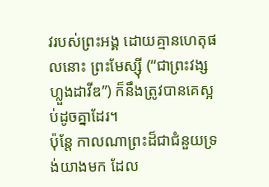វរបស់ព្រះអង្គ ដោយគ្មានហេតុផលនោះ ព្រះមែស្ស៊ី (“ជាព្រះវង្សហ្លួងដាវីឌ”) ក៏នឹងត្រូវបានគេស្អប់ដូចគ្នាដែរ។
ប៉ុន្តែ កាលណាព្រះដ៏ជាជំនួយទ្រង់យាងមក ដែល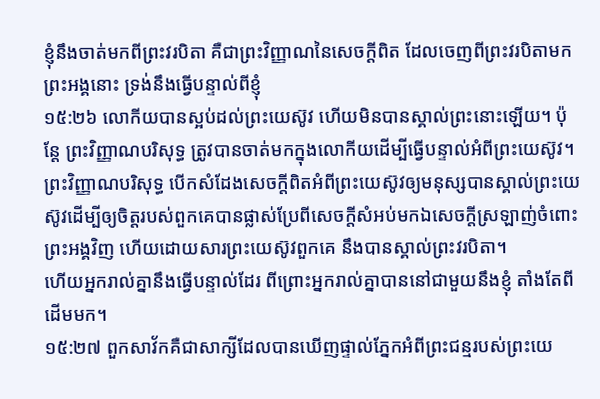ខ្ញុំនឹងចាត់មកពីព្រះវរបិតា គឺជាព្រះវិញ្ញាណនៃសេចក្ដីពិត ដែលចេញពីព្រះវរបិតាមក ព្រះអង្គនោះ ទ្រង់នឹងធ្វើបន្ទាល់ពីខ្ញុំ
១៥:២៦ លោកីយបានស្អប់ដល់ព្រះយេស៊ូវ ហើយមិនបានស្គាល់ព្រះនោះឡើយ។ ប៉ុន្តែ ព្រះវិញ្ញាណបរិសុទ្ធ ត្រូវបានចាត់មកក្នុងលោកីយដើម្បីធ្វើបន្ទាល់អំពីព្រះយេស៊ូវ។ ព្រះវិញ្ញាណបរិសុទ្ធ បើកសំដែងសេចក្តីពិតអំពីព្រះយេស៊ូវឲ្យមនុស្សបានស្គាល់ព្រះយេស៊ូវដើម្បីឲ្យចិត្តរបស់ពួកគេបានផ្លាស់ប្រែពីសេចក្តីសំអប់មកឯសេចក្តីស្រឡាញ់ចំពោះព្រះអង្គវិញ ហើយដោយសារព្រះយេស៊ូវពួកគេ នឹងបានស្គាល់ព្រះវរបិតា។
ហើយអ្នករាល់គ្នានឹងធ្វើបន្ទាល់ដែរ ពីព្រោះអ្នករាល់គ្នាបាននៅជាមួយនឹងខ្ញុំ តាំងតែពីដើមមក។
១៥:២៧ ពួកសាវ័កគឺជាសាក្សីដែលបានឃើញផ្ទាល់ភ្នែកអំពីព្រះជន្មរបស់ព្រះយេ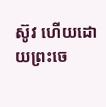ស៊ូវ ហើយដោយព្រះចេ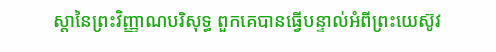ស្តានៃព្រះវិញ្ញាណបរិសុទ្ធ ពួកគេបានធ្វើបន្ទាល់អំពីព្រះយេស៊ូវ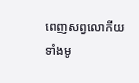ពេញសព្វលោកីយទាំងមូ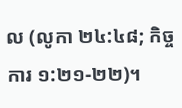ល (លូកា ២៤:៤៨; កិច្ចការ ១:២១-២២)។